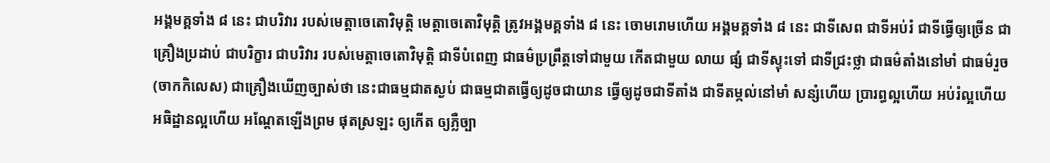អង្គមគ្គទាំង ៨ នេះ ជាបរិវារ របស់មេត្តាចេតោវិមុត្តិ មេត្តាចេតោវិមុត្តិ ត្រូវអង្គមគ្គទាំង ៨ នេះ ចោមរោមហើយ អង្គមគ្គទាំង ៨ នេះ ជាទីសេព ជាទីអប់រំ ជាទីធ្វើឲ្យច្រើន ជាគ្រឿងប្រដាប់ ជាបរិក្ខារ ជាបរិវារ របស់មេត្តាចេតោវិមុត្តិ ជាទីបំពេញ ជាធម៌ប្រព្រឹត្តទៅជាមួយ កើតជាមួយ លាយ ផ្សំ ជាទីស្ទុះទៅ ជាទីជ្រះថ្លា ជាធម៌តាំងនៅមាំ ជាធម៌រួច (ចាកកិលេស) ជាគ្រឿងឃើញច្បាស់ថា នេះជាធម្មជាតស្ងប់ ជាធម្មជាតធ្វើឲ្យដូចជាយាន ធ្វើឲ្យដូចជាទីតាំង ជាទីតម្កល់នៅមាំ សន្សំហើយ ប្រារព្ធល្អហើយ អប់រំល្អហើយ អធិដ្ឋានល្អហើយ អណ្តែតឡើងព្រម ផុតស្រឡះ ឲ្យកើត ឲ្យភ្លឺច្បា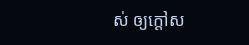ស់ ឲ្យក្តៅស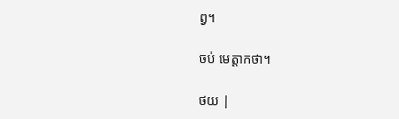ព្វ។

ចប់ មេត្តាកថា។

ថយ |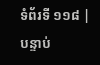ទំព័រទី ១១៨ | បន្ទាប់